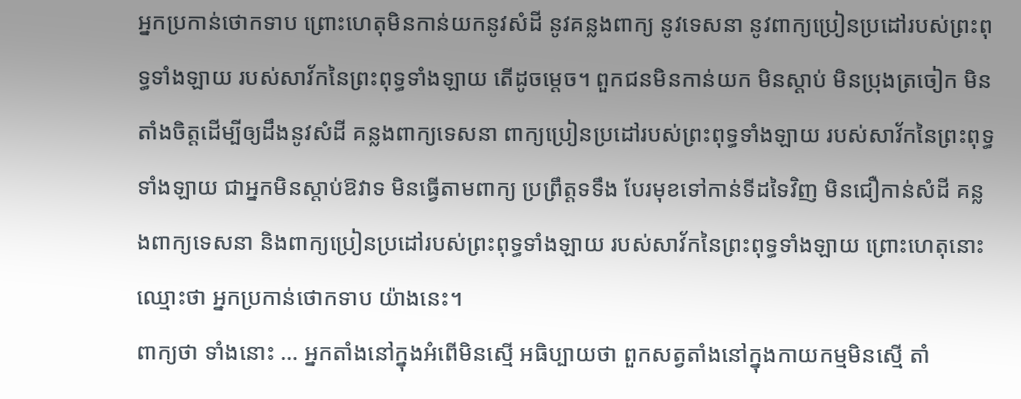អ្នកប្រកាន់ថោកទាប ព្រោះហេតុមិនកាន់យកនូវសំដី នូវគន្លងពាក្យ នូវទេសនា នូវពាក្យប្រៀនប្រដៅរបស់ព្រះពុទ្ធទាំងឡាយ របស់សាវ័កនៃព្រះពុទ្ធទាំងឡាយ តើដូចម្តេច។ ពួកជនមិនកាន់យក មិនស្តាប់ មិនប្រុងត្រចៀក មិនតាំងចិត្តដើម្បីឲ្យដឹងនូវសំដី គន្លងពាក្យទេសនា ពាក្យប្រៀនប្រដៅរបស់ព្រះពុទ្ធទាំងឡាយ របស់សាវ័កនៃព្រះពុទ្ធទាំងឡាយ ជាអ្នកមិនស្តាប់ឱវាទ មិនធ្វើតាមពាក្យ ប្រព្រឹត្តទទឹង បែរមុខទៅកាន់ទីដទៃវិញ មិនជឿកាន់សំដី គន្លងពាក្យទេសនា និងពាក្យប្រៀនប្រដៅរបស់ព្រះពុទ្ធទាំងឡាយ របស់សាវ័កនៃព្រះពុទ្ធទាំងឡាយ ព្រោះហេតុនោះ ឈ្មោះថា អ្នកប្រកាន់ថោកទាប យ៉ាងនេះ។
ពាក្យថា ទាំងនោះ … អ្នកតាំងនៅក្នុងអំពើមិនស្មើ អធិប្បាយថា ពួកសត្វតាំងនៅក្នុងកាយកម្មមិនស្មើ តាំ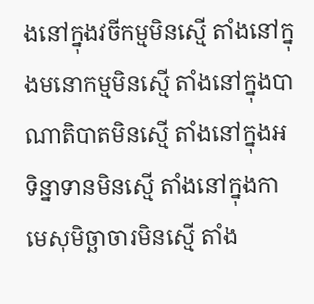ងនៅក្នុងវចីកម្មមិនស្មើ តាំងនៅក្នុងមនោកម្មមិនស្មើ តាំងនៅក្នុងបាណាតិបាតមិនស្មើ តាំងនៅក្នុងអទិន្នាទានមិនស្មើ តាំងនៅក្នុងកាមេសុមិច្ឆាចារមិនស្មើ តាំង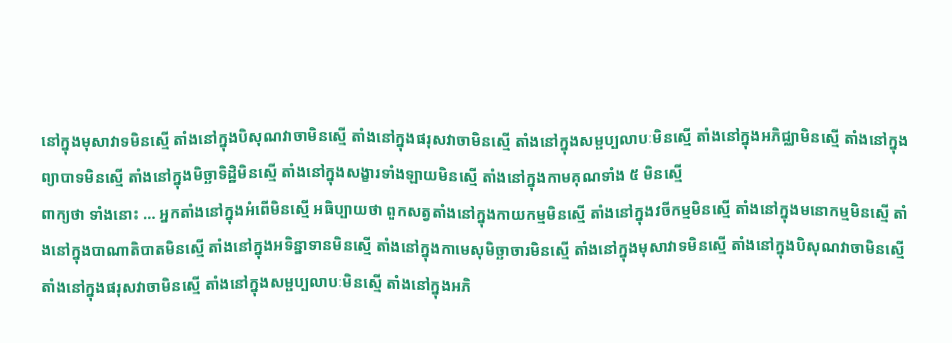នៅក្នុងមុសាវាទមិនស្មើ តាំងនៅក្នុងបិសុណវាចាមិនស្មើ តាំងនៅក្នុងផរុសវាចាមិនស្មើ តាំងនៅក្នុងសម្ផប្បលាបៈមិនស្មើ តាំងនៅក្នុងអភិជ្ឈាមិនស្មើ តាំងនៅក្នុងព្យាបាទមិនស្មើ តាំងនៅក្នុងមិច្ឆាទិដ្ឋិមិនស្មើ តាំងនៅក្នុងសង្ខារទាំងឡាយមិនស្មើ តាំងនៅក្នុងកាមគុណទាំង ៥ មិនស្មើ
ពាក្យថា ទាំងនោះ … អ្នកតាំងនៅក្នុងអំពើមិនស្មើ អធិប្បាយថា ពួកសត្វតាំងនៅក្នុងកាយកម្មមិនស្មើ តាំងនៅក្នុងវចីកម្មមិនស្មើ តាំងនៅក្នុងមនោកម្មមិនស្មើ តាំងនៅក្នុងបាណាតិបាតមិនស្មើ តាំងនៅក្នុងអទិន្នាទានមិនស្មើ តាំងនៅក្នុងកាមេសុមិច្ឆាចារមិនស្មើ តាំងនៅក្នុងមុសាវាទមិនស្មើ តាំងនៅក្នុងបិសុណវាចាមិនស្មើ តាំងនៅក្នុងផរុសវាចាមិនស្មើ តាំងនៅក្នុងសម្ផប្បលាបៈមិនស្មើ តាំងនៅក្នុងអភិ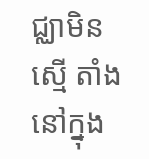ជ្ឈាមិនស្មើ តាំងនៅក្នុង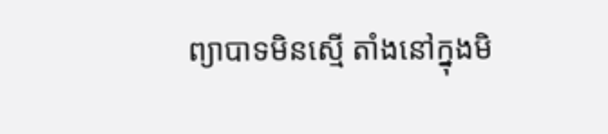ព្យាបាទមិនស្មើ តាំងនៅក្នុងមិ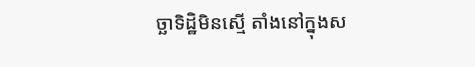ច្ឆាទិដ្ឋិមិនស្មើ តាំងនៅក្នុងស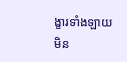ង្ខារទាំងឡាយមិន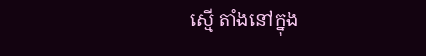ស្មើ តាំងនៅក្នុង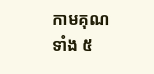កាមគុណទាំង ៥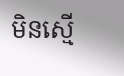មិនស្មើ